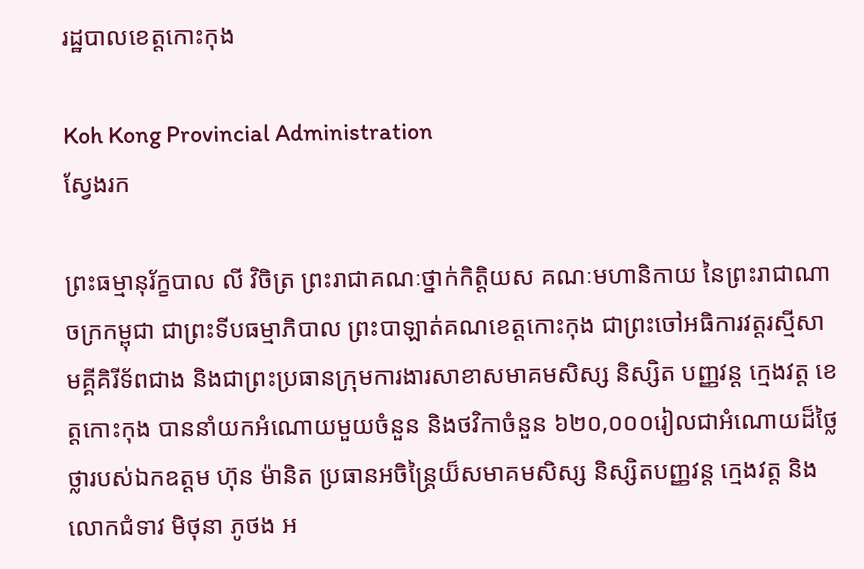រដ្ឋបាលខេត្តកោះកុង

Koh Kong Provincial Administration
ស្វែងរក

ព្រះធម្មានុរ័ក្ខបាល លី វិចិត្រ ព្រះរាជាគណៈថ្នាក់កិត្តិយស គណៈមហានិកាយ នៃព្រះរាជាណាចក្រកម្ពុជា ជាព្រះទីបធម្មាភិបាល ព្រះបាឡាត់គណខេត្តកោះកុង ជាព្រះចៅអធិការវត្តរស្មីសាមគ្គីគិរីទ័ពជាង និងជាព្រះប្រធានក្រុមការងារសាខាសមាគមសិស្ស និស្សិត បញ្ញវន្ត ក្មេងវត្ត ខេត្តកោះកុង បាននាំយកអំណោយមួយចំនួន និងថវិកាចំនួន ៦២០,០០០រៀលជាអំណោយដ៏ថ្លៃថ្លារបស់ឯកឧត្តម ហ៊ុន ម៉ានិត ប្រធានអចិន្រ្តៃយ៏សមាគមសិស្ស និស្សិតបញ្ញវន្ត ក្មេងវត្ត និងលោកជំទាវ មិថុនា ភូថង អ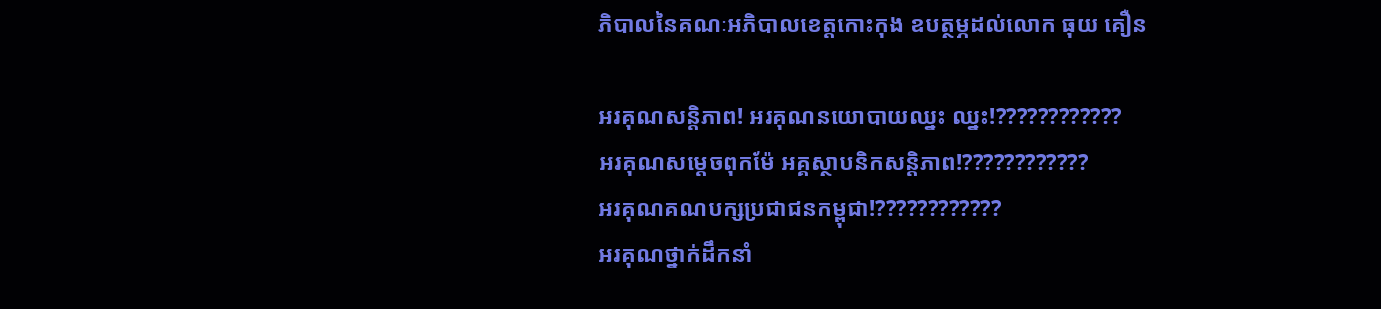ភិបាលនៃគណៈអភិបាលខេត្តកោះកុង ឧបត្ថម្ភដល់លោក ធុយ គឿន

អរគុណសន្តិភាព! អរគុណនយោបាយឈ្នះ ឈ្នះ!????????????
អរគុណសម្តេចពុកម៉ែ អគ្គស្ថាបនិកសន្តិភាព!????????????
អរគុណគណបក្សប្រជាជនកម្ពុជា!????????????
អរគុណថ្នាក់ដឹកនាំ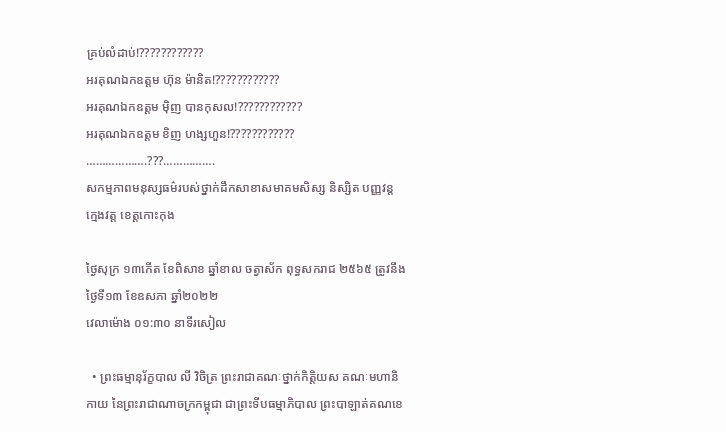គ្រប់លំដាប់!????????????
អរគុណឯកឧត្ដម ហ៊ុន ម៉ានិត!????????????
អរគុណឯកឧត្តម មុិញ បានកុសល!????????????
អរគុណឯកឧត្តម ខិញ ហង្សហួន!????????????
……………….???…………….
សកម្មភាពមនុស្សធម៌របស់ថ្នាក់ដឹកសាខាសមាគមសិស្ស និស្សិត បញ្ញវន្ត ក្មេងវត្ត ខេត្តកោះកុង

ថ្ងៃសុក្រ ១៣កើត ខែពិសាខ ឆ្នាំខាល ចត្វាស័ក ពុទ្ធសករាជ ២៥៦៥ ត្រូវនឹងថ្ងៃទី១៣ ខែឧសភា ឆ្នាំ២០២២
វេលាម៉ោង ០១:៣០ នាទីរសៀល

  • ព្រះធម្មានុរ័ក្ខបាល លី វិចិត្រ ព្រះរាជាគណៈថ្នាក់កិត្តិយស គណៈមហានិកាយ នៃព្រះរាជាណាចក្រកម្ពុជា ជាព្រះទីបធម្មាភិបាល ព្រះបាឡាត់គណខេ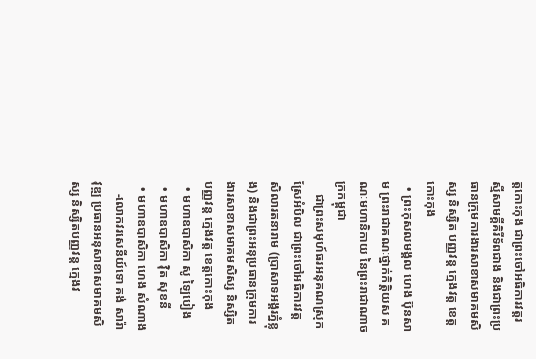ត្តកោះកុង ជាព្រះចៅអធិការវត្តរស្មីសាមគ្គីគិរីទ័ពជាង និងជាព្រះប្រធានក្រុមការងារសាខាសមាគមសិស្ស និស្សិត បញ្ញវន្ត ក្មេងវត្ត ខេត្តកោះកុង
  • ព្រះកុសលមង្គល ហេង ប៊ុនសាម ព្រះរាជាគណៈថ្នាក់កិត្តិយស គណៈមហានិកាយ នៃព្រះរាជាណាចក្រកម្ពុជា
    ជាព្រះសមុហ៍ធរអនុគណស្រុកស្រែអំបិល ជាព្រះចៅអធិការវត្ត សិលារតនារាម (ប្រាសាទអង្គរភ្នំខ្លុង) និងជាព្រះអនុប្រធានក្រុមការងារសាខាសមាគមសិស្ស និស្សិត បញ្ញវន្ត ក្មេងវត្ត ខេត្តកោះកុង
  • មហាឧបាសិកា សូ ឡៃបៀង
  • មហាឧបាសិកា វុិត សុខនី
  • មហាឧបាសិកា ហេង សំណាង
    -លោកវរសេនីយ៍ទោ គង់ សារ៉ាវុឌ្ឍ ប្រធានអនុសាខាសមាគមសិស្ស និស្សិតបញ្ញវន្ត ក្មេងវ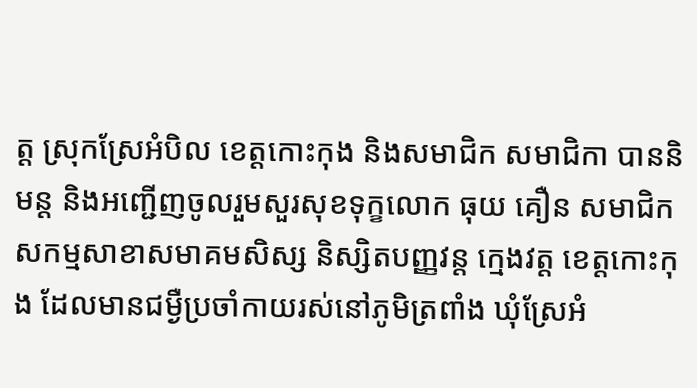ត្ត ស្រុកស្រែអំបិល ខេត្តកោះកុង និងសមាជិក សមាជិកា បាននិមន្ត និងអញ្ជើញចូលរួមសួរសុខទុក្ខលោក ធុយ គឿន សមាជិកសកម្មសាខាសមាគមសិស្ស និស្សិតបញ្ញវន្ត ក្មេងវត្ត ខេត្តកោះកុង ដែលមានជម្ងឺប្រចាំកាយរស់នៅភូមិត្រពាំង ឃុំស្រែអំ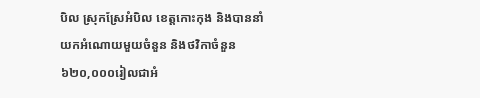បិល ស្រុកស្រែអំបិល ខេត្តកោះកុង និងបាននាំយកអំណោយមួយចំនួន និងថវិកាចំនួន ៦២០,០០០រៀលជាអំ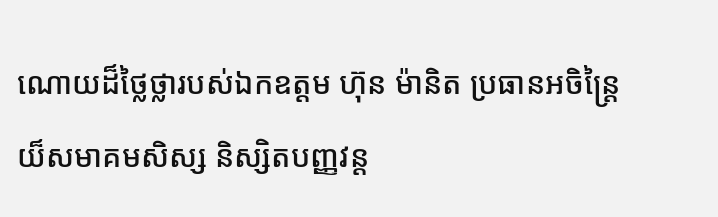ណោយដ៏ថ្លៃថ្លារបស់ឯកឧត្តម ហ៊ុន ម៉ានិត ប្រធានអចិន្រ្តៃយ៏សមាគមសិស្ស និស្សិតបញ្ញវន្ត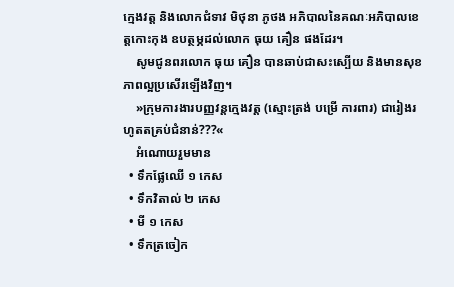ក្មេងវត្ត និងលោកជំទាវ មិថុនា ភូថង អភិបាលនៃគណៈអភិបាលខេត្តកោះកុង ឧបត្ថម្ភដល់លោក ធុយ គឿន ផងដែរ។
    សូមជូនពរលោក ធុយ គឿន បានឆាប់ជាសះស្បើយ និងមានសុខភាពល្អប្រសើរឡើងវិញ។
    »ក្រុមការងារបញ្ញវន្តក្មេងវត្ត (ស្មោះត្រង់ បម្រើ ការពារ) ជារៀងរហូតតគ្រប់ជំនាន់???«
    អំណោយរួមមាន
  • ទឹកផ្លែឈើ ១ កេស
  • ទឹកវិតាល់ ២ កេស
  • មី ១ កេស
  • ទឹកត្រចៀក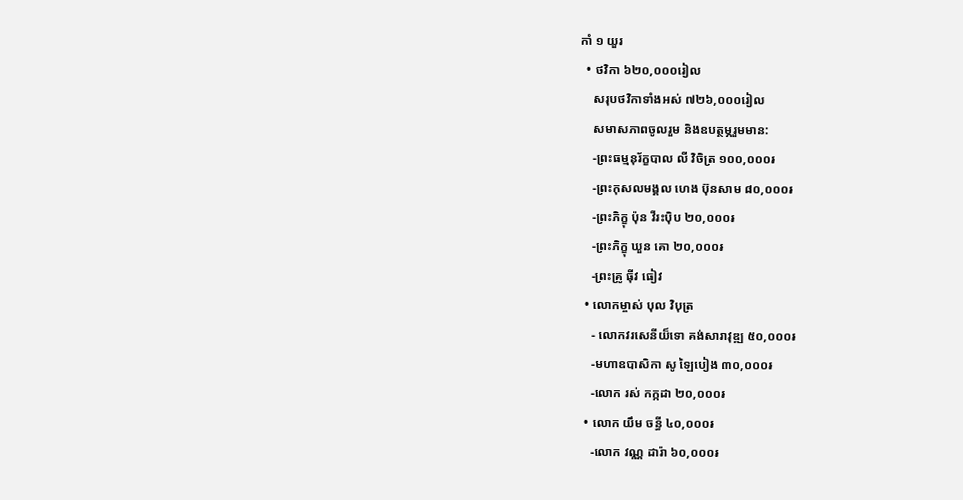កាំ ១ យួរ
  • ថវិកា ៦២០,០០០រៀល
    សរុបថវិកាទាំងអស់ ៧២៦,០០០រៀល
    សមាសភាពចូលរួម និងឧបត្ថម្ភរួមមាន:
    -ព្រះធម្មនុរ័ក្ខបាល លី វិចិត្រ ១០០,០០០៛
    -ព្រះកុសលមង្គល ហេង ប៊ុនសាម ៨០,០០០៛
    -ព្រះភិក្ខុ ប៉ុន វីរះប៉ិប ២០,០០០៛
    -ព្រះភិក្ខុ ឃួន គោ ២០,០០០៛
    -ព្រះគ្រូ ធុីវ ធៀវ
  • លោកម្ចាស់ បុល វិបុត្រ
    - លោកវរសេនីយ៏ទោ គង់សារាវុឌ្ឍ ៥០,០០០៛
    -មហាឧបាសិកា សូ ឡៃបៀង ៣០,០០០៛
    -លោក រស់ កក្កដា ២០,០០០៛
  • លោក យឹម ចន្ធី ៤០,០០០៛
    -លោក វណ្ណ ដារ៉ា ៦០,០០០៛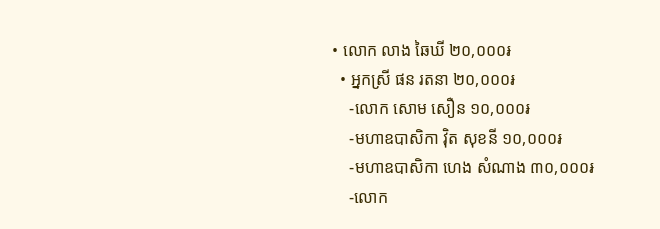• លោក លាង ឆៃឃី ២០,០០០៛
  • អ្នកស្រី ផន រតនា ២០,០០០៛
    -លោក សោម សឿន ១០,០០០៛
    -មហាឧបាសិកា វុិត សុខនី ១០,០០០៛
    -មហាឧបាសិកា ហេង សំណាង ៣០,០០០៛
    -លោក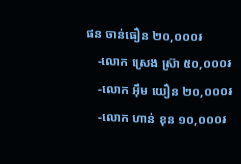ផន ចាន់ធឿន ២០,០០០៛
    -លោក ស្រេង ស្រ៊ា ៥០,០០០៛
    -លោក អុឹម យឿន ២០,០០០៛
    -លោក ហាន់ ខុន ១០,០០០៛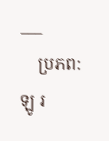___
    ប្រភព: ឡូ រ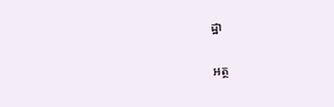ដ្ឋា

អត្ថ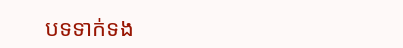បទទាក់ទង